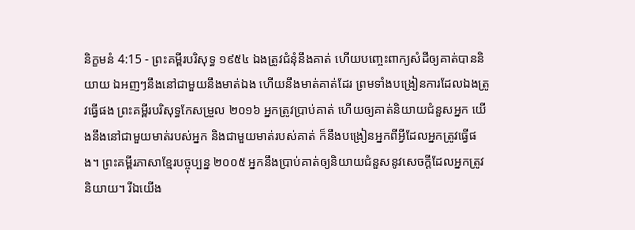និក្ខមនំ 4:15 - ព្រះគម្ពីរបរិសុទ្ធ ១៩៥៤ ឯងត្រូវជំនុំនឹងគាត់ ហើយបញ្ចេះពាក្យសំដីឲ្យគាត់បាននិយាយ ឯអញៗនឹងនៅជាមួយនឹងមាត់ឯង ហើយនឹងមាត់គាត់ដែរ ព្រមទាំងបង្រៀនការដែលឯងត្រូវធ្វើផង ព្រះគម្ពីរបរិសុទ្ធកែសម្រួល ២០១៦ អ្នកត្រូវប្រាប់គាត់ ហើយឲ្យគាត់និយាយជំនួសអ្នក យើងនឹងនៅជាមួយមាត់របស់អ្នក និងជាមួយមាត់របស់គាត់ ក៏នឹងបង្រៀនអ្នកពីអ្វីដែលអ្នកត្រូវធ្វើផង។ ព្រះគម្ពីរភាសាខ្មែរបច្ចុប្បន្ន ២០០៥ អ្នកនឹងប្រាប់គាត់ឲ្យនិយាយជំនួសនូវសេចក្ដីដែលអ្នកត្រូវនិយាយ។ រីឯយើង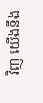វិញ យើងនឹង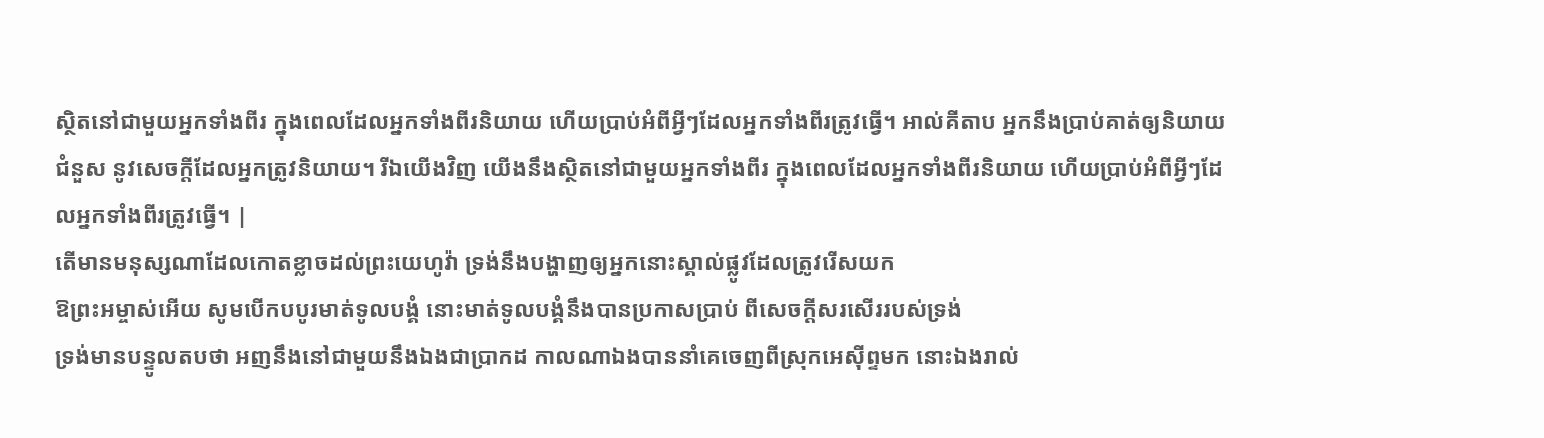ស្ថិតនៅជាមួយអ្នកទាំងពីរ ក្នុងពេលដែលអ្នកទាំងពីរនិយាយ ហើយប្រាប់អំពីអ្វីៗដែលអ្នកទាំងពីរត្រូវធ្វើ។ អាល់គីតាប អ្នកនឹងប្រាប់គាត់ឲ្យនិយាយជំនួស នូវសេចក្តីដែលអ្នកត្រូវនិយាយ។ រីឯយើងវិញ យើងនឹងស្ថិតនៅជាមួយអ្នកទាំងពីរ ក្នុងពេលដែលអ្នកទាំងពីរនិយាយ ហើយប្រាប់អំពីអ្វីៗដែលអ្នកទាំងពីរត្រូវធ្វើ។ |
តើមានមនុស្សណាដែលកោតខ្លាចដល់ព្រះយេហូវ៉ា ទ្រង់នឹងបង្ហាញឲ្យអ្នកនោះស្គាល់ផ្លូវដែលត្រូវរើសយក
ឱព្រះអម្ចាស់អើយ សូមបើកបបូរមាត់ទូលបង្គំ នោះមាត់ទូលបង្គំនឹងបានប្រកាសប្រាប់ ពីសេចក្ដីសរសើររបស់ទ្រង់
ទ្រង់មានបន្ទូលតបថា អញនឹងនៅជាមួយនឹងឯងជាប្រាកដ កាលណាឯងបាននាំគេចេញពីស្រុកអេស៊ីព្ទមក នោះឯងរាល់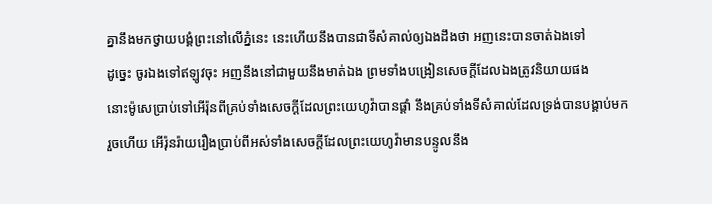គ្នានឹងមកថ្វាយបង្គំព្រះនៅលើភ្នំនេះ នេះហើយនឹងបានជាទីសំគាល់ឲ្យឯងដឹងថា អញនេះបានចាត់ឯងទៅ
ដូច្នេះ ចូរឯងទៅឥឡូវចុះ អញនឹងនៅជាមួយនឹងមាត់ឯង ព្រមទាំងបង្រៀនសេចក្ដីដែលឯងត្រូវនិយាយផង
នោះម៉ូសេប្រាប់ទៅអើរ៉ុនពីគ្រប់ទាំងសេចក្ដីដែលព្រះយេហូវ៉ាបានផ្តាំ នឹងគ្រប់ទាំងទីសំគាល់ដែលទ្រង់បានបង្គាប់មក
រួចហើយ អើរ៉ុនរ៉ាយរឿងប្រាប់ពីអស់ទាំងសេចក្ដីដែលព្រះយេហូវ៉ាមានបន្ទូលនឹង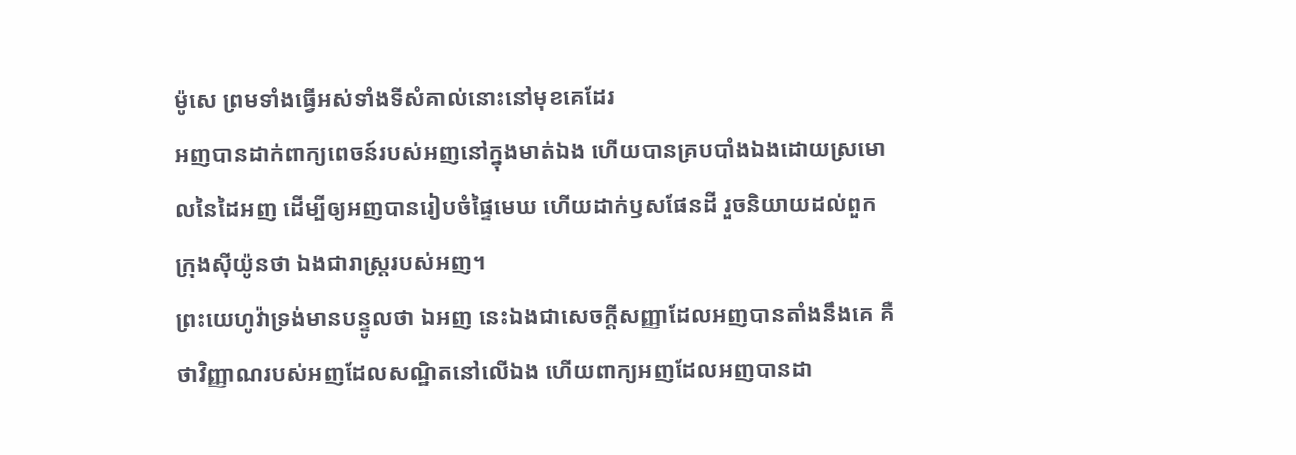ម៉ូសេ ព្រមទាំងធ្វើអស់ទាំងទីសំគាល់នោះនៅមុខគេដែរ
អញបានដាក់ពាក្យពេចន៍របស់អញនៅក្នុងមាត់ឯង ហើយបានគ្របបាំងឯងដោយស្រមោលនៃដៃអញ ដើម្បីឲ្យអញបានរៀបចំផ្ទៃមេឃ ហើយដាក់ឫសផែនដី រួចនិយាយដល់ពួកក្រុងស៊ីយ៉ូនថា ឯងជារាស្ត្ររបស់អញ។
ព្រះយេហូវ៉ាទ្រង់មានបន្ទូលថា ឯអញ នេះឯងជាសេចក្ដីសញ្ញាដែលអញបានតាំងនឹងគេ គឺថាវិញ្ញាណរបស់អញដែលសណ្ឋិតនៅលើឯង ហើយពាក្យអញដែលអញបានដា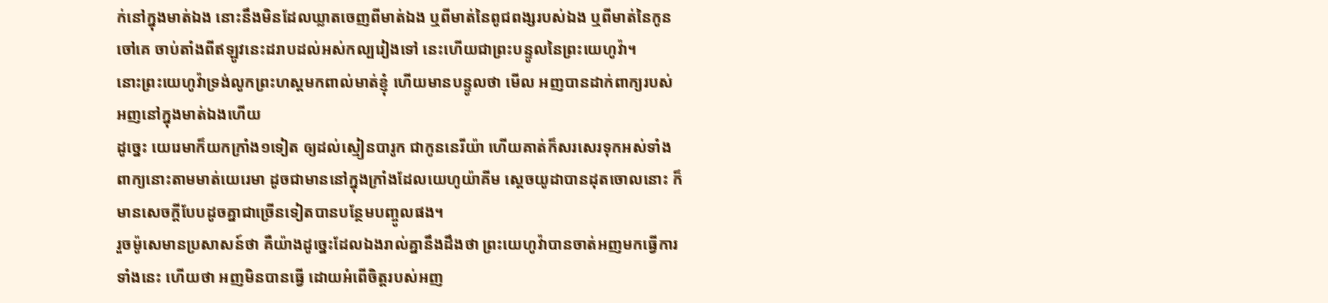ក់នៅក្នុងមាត់ឯង នោះនឹងមិនដែលឃ្លាតចេញពីមាត់ឯង ឬពីមាត់នៃពូជពង្សរបស់ឯង ឬពីមាត់នៃកូនចៅគេ ចាប់តាំងពីឥឡូវនេះដរាបដល់អស់កល្បរៀងទៅ នេះហើយជាព្រះបន្ទូលនៃព្រះយេហូវ៉ា។
នោះព្រះយេហូវ៉ាទ្រង់លូកព្រះហស្តមកពាល់មាត់ខ្ញុំ ហើយមានបន្ទូលថា មើល អញបានដាក់ពាក្យរបស់អញនៅក្នុងមាត់ឯងហើយ
ដូច្នេះ យេរេមាក៏យកក្រាំង១ទៀត ឲ្យដល់ស្មៀនបារូក ជាកូននេរីយ៉ា ហើយគាត់ក៏សរសេរទុកអស់ទាំងពាក្យនោះតាមមាត់យេរេមា ដូចជាមាននៅក្នុងក្រាំងដែលយេហូយ៉ាគីម ស្តេចយូដាបានដុតចោលនោះ ក៏មានសេចក្ដីបែបដូចគ្នាជាច្រើនទៀតបានបន្ថែមបញ្ចូលផង។
រួចម៉ូសេមានប្រសាសន៍ថា គឺយ៉ាងដូច្នេះដែលឯងរាល់គ្នានឹងដឹងថា ព្រះយេហូវ៉ាបានចាត់អញមកធ្វើការទាំងនេះ ហើយថា អញមិនបានធ្វើ ដោយអំពើចិត្តរបស់អញ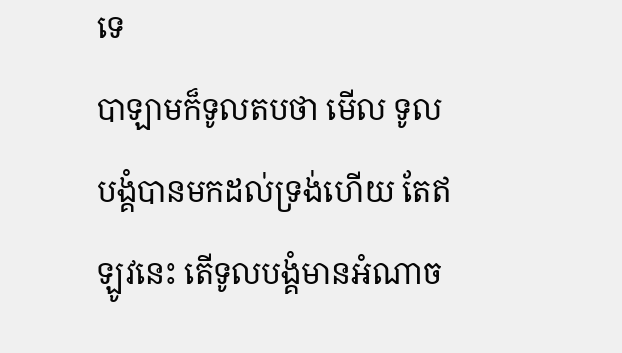ទេ
បាឡាមក៏ទូលតបថា មើល ទូលបង្គំបានមកដល់ទ្រង់ហើយ តែឥឡូវនេះ តើទូលបង្គំមានអំណាច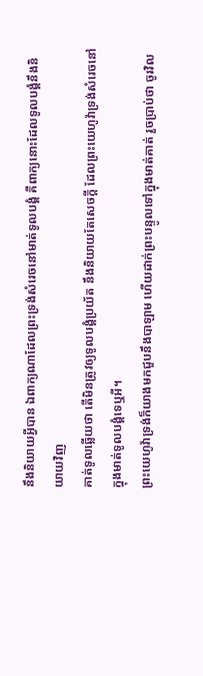នឹងនិយាយអ្វីបាន ឯពាក្យណាដែលព្រះទ្រង់សំរេចនៅមាត់ទូលបង្គំ គឺពាក្យនោះដែលទូលបង្គំនឹងនិយាយវិញ
គាត់ទូលឆ្លើយថា តើមិនត្រូវឲ្យទូលបង្គំប្រយ័ត នឹងនិយាយតែសេចក្ដី ដែលព្រះយេហូវ៉ាទ្រង់សំរេចនៅក្នុងមាត់ទូលបង្គំទេឬអី។
ព្រះយេហូវ៉ាទ្រង់ក៏យាងមកជួបនឹងបាឡាម ហើយដាក់ព្រះបន្ទូលទៅក្នុងមាត់គាត់ រួចប្រាប់ថា ចូរវិល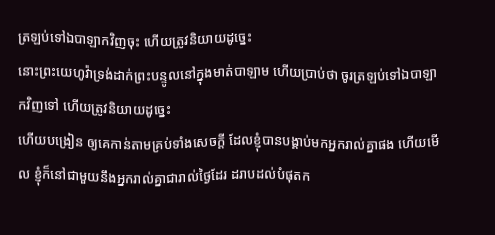ត្រឡប់ទៅឯបាឡាកវិញចុះ ហើយត្រូវនិយាយដូច្នេះ
នោះព្រះយេហូវ៉ាទ្រង់ដាក់ព្រះបន្ទូលនៅក្នុងមាត់បាឡាម ហើយប្រាប់ថា ចូរត្រឡប់ទៅឯបាឡាកវិញទៅ ហើយត្រូវនិយាយដូច្នេះ
ហើយបង្រៀន ឲ្យគេកាន់តាមគ្រប់ទាំងសេចក្ដី ដែលខ្ញុំបានបង្គាប់មកអ្នករាល់គ្នាផង ហើយមើល ខ្ញុំក៏នៅជាមួយនឹងអ្នករាល់គ្នាជារាល់ថ្ងៃដែរ ដរាបដល់បំផុតក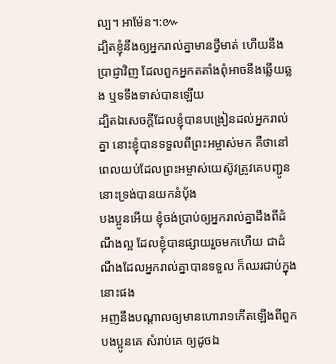ល្ប។ អាម៉ែន។:៚
ដ្បិតខ្ញុំនឹងឲ្យអ្នករាល់គ្នាមានថ្វីមាត់ ហើយនឹងប្រាជ្ញាវិញ ដែលពួកអ្នកតតាំងពុំអាចនឹងឆ្លើយឆ្លង ឬទទឹងទាស់បានឡើយ
ដ្បិតឯសេចក្ដីដែលខ្ញុំបានបង្រៀនដល់អ្នករាល់គ្នា នោះខ្ញុំបានទទួលពីព្រះអម្ចាស់មក គឺថានៅពេលយប់ដែលព្រះអម្ចាស់យេស៊ូវត្រូវគេបញ្ជូន នោះទ្រង់បានយកនំបុ័ង
បងប្អូនអើយ ខ្ញុំចង់ប្រាប់ឲ្យអ្នករាល់គ្នាដឹងពីដំណឹងល្អ ដែលខ្ញុំបានផ្សាយរួចមកហើយ ជាដំណឹងដែលអ្នករាល់គ្នាបានទទួល ក៏ឈរជាប់ក្នុងនោះផង
អញនឹងបណ្តាលឲ្យមានហោរា១កើតឡើងពីពួកបងប្អូនគេ សំរាប់គេ ឲ្យដូចឯ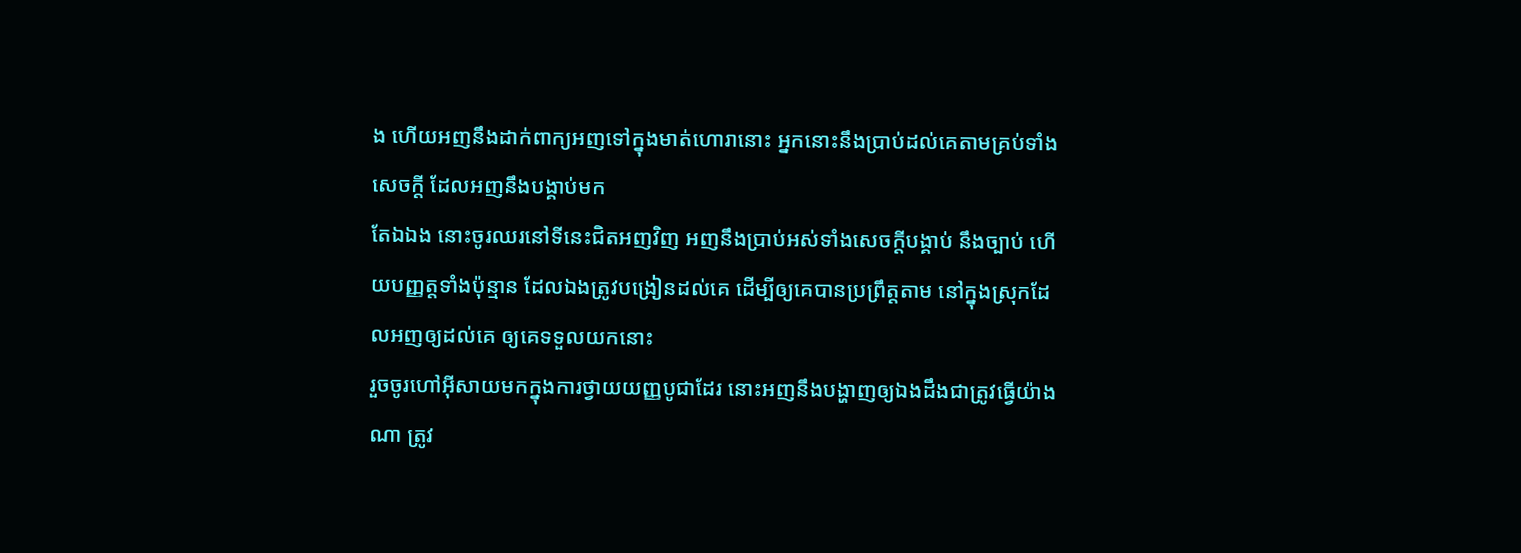ង ហើយអញនឹងដាក់ពាក្យអញទៅក្នុងមាត់ហោរានោះ អ្នកនោះនឹងប្រាប់ដល់គេតាមគ្រប់ទាំងសេចក្ដី ដែលអញនឹងបង្គាប់មក
តែឯឯង នោះចូរឈរនៅទីនេះជិតអញវិញ អញនឹងប្រាប់អស់ទាំងសេចក្ដីបង្គាប់ នឹងច្បាប់ ហើយបញ្ញត្តទាំងប៉ុន្មាន ដែលឯងត្រូវបង្រៀនដល់គេ ដើម្បីឲ្យគេបានប្រព្រឹត្តតាម នៅក្នុងស្រុកដែលអញឲ្យដល់គេ ឲ្យគេទទួលយកនោះ
រួចចូរហៅអ៊ីសាយមកក្នុងការថ្វាយយញ្ញបូជាដែរ នោះអញនឹងបង្ហាញឲ្យឯងដឹងជាត្រូវធ្វើយ៉ាងណា ត្រូវ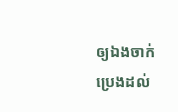ឲ្យឯងចាក់ប្រេងដល់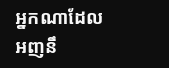អ្នកណាដែលអញនឹ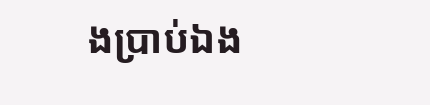ងប្រាប់ឯង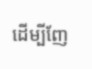ដើម្បីញែ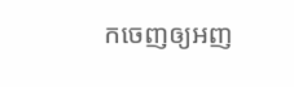កចេញឲ្យអញ